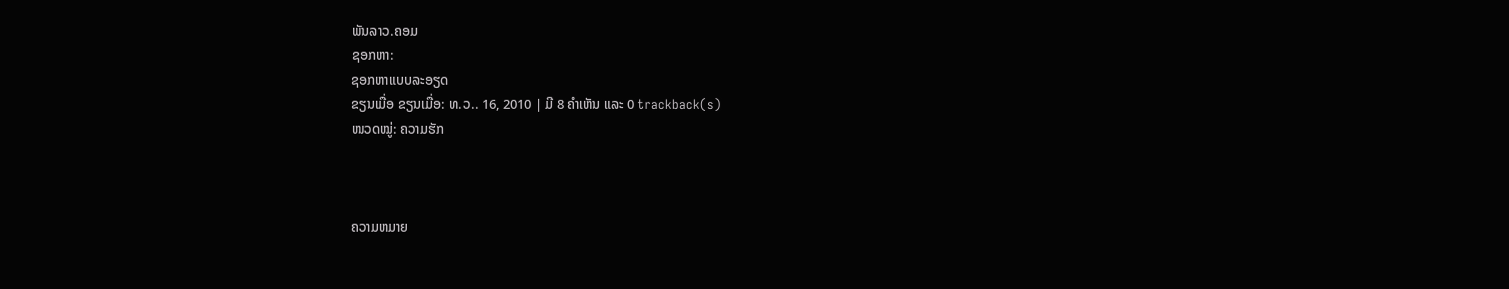ພັນລາວ.ຄອມ
ຊອກຫາ:
ຊອກຫາແບບລະອຽດ
ຂຽນເມື່ອ ຂຽນເມື່ອ: ທ.ວ.. 16, 2010 | ມີ 8 ຄຳເຫັນ ແລະ 0 trackback(s)
ໜວດໝູ່: ຄວາມຮັກ



ຄວາມຫມາຍ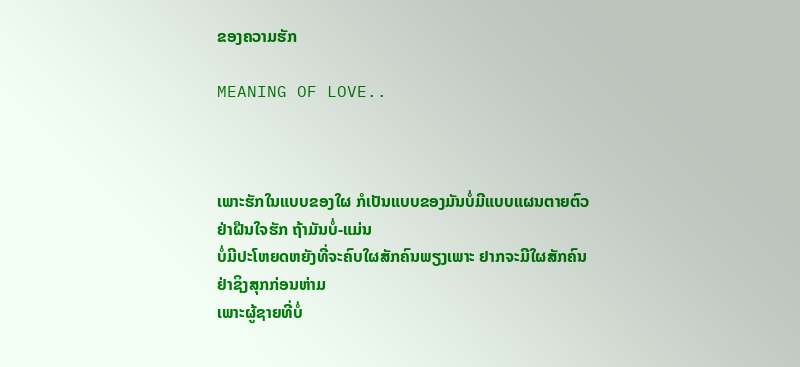ຂອງຄວາມຮັກ

MEANING OF LOVE..



ເພາະຮັກໃນແບບຂອງໃຜ ກໍເປັນແບບຂອງມັນບໍ່ມີແບບແຜນຕາຍຕົວ
ຢ່າຝືນໃຈຮັກ ຖ້າມັນບໍ່-ແມ່ນ
ບໍ່ມີປະໂຫຍດຫຍັງທີ່ຈະຄົບໃຜສັກຄົນພຽງເພາະ ຢາກຈະມີໃຜສັກຄົນ
ຢ່າຊິງສຸກກ່ອນຫ່າມ
ເພາະຜູ້ຊາຍທີ່ບໍ່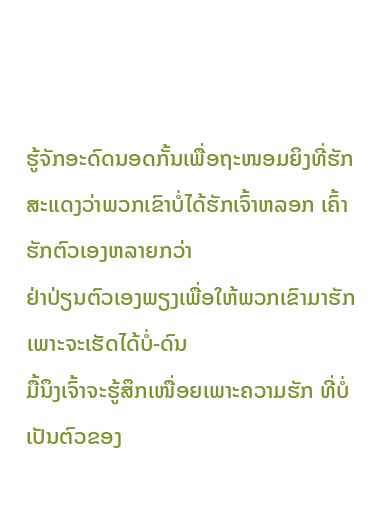ຮູ້ຈັກອະດົດນອດກັ້ນເພື່ອຖະໜອມຍິງທີ່ຮັກ
ສະແດງວ່າພວກເຂົາບໍ່ໄດ້ຮັກເຈົ້າຫລອກ ເຄົ້າຮັກຕົວເອງຫລາຍກວ່າ
ຢ່າປ່ຽນຕົວເອງພຽງເພື່ອໃຫ້ພວກເຂົາມາຮັກ ເພາະຈະເຮັດໄດ້ບໍ່-ດົນ
ມື້ນຶງເຈົ້າຈະຮູ້ສຶກເໜື່ອຍເພາະຄວາມຮັກ ທີ່ບໍ່ເປັນຕົວຂອງ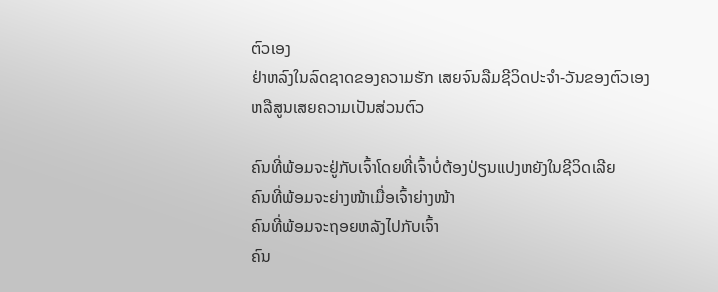ຕົວເອງ
ຢ່າຫລົງໃນລົດຊາດຂອງຄວາມຮັກ ເສຍຈົນລືມຊີວິດປະຈຳ-ວັນຂອງຕົວເອງ
ຫລືສູນເສຍຄວາມເປັນສ່ວນຕົວ

ຄົນທີ່ພ້ອມຈະຢູ່ກັບເຈົ້າໂດຍທີ່ເຈົ້າບໍ່ຕ້ອງປ່ຽນແປງຫຍັງໃນຊີວິດເລີຍ
ຄົນທີ່ພ້ອມຈະຍ່າງໜ້າເມື່ອເຈົ້າຍ່າງໜ້າ
ຄົນທີ່ພ້ອມຈະຖອຍຫລັງໄປກັບເຈົ້າ
ຄົນ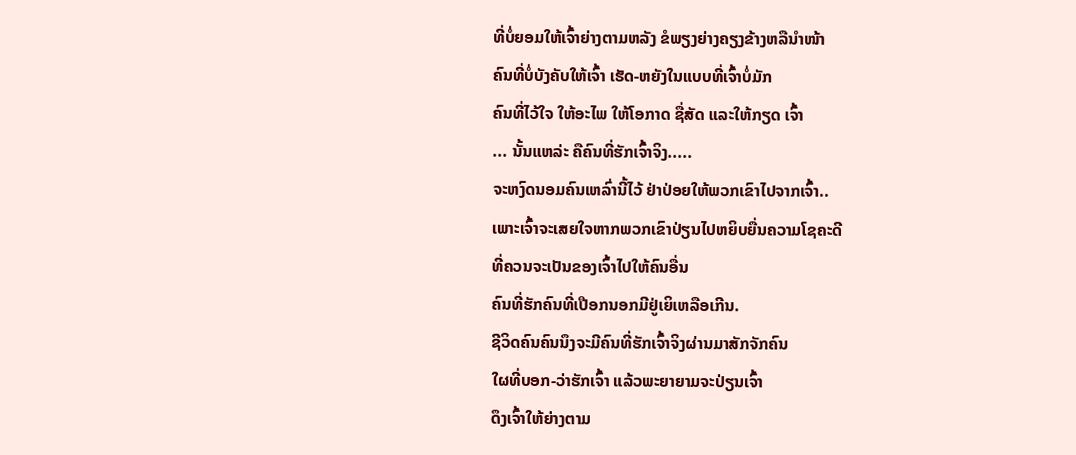ທີ່ບໍ່ຍອມໃຫ້ເຈົ້າຍ່າງຕາມຫລັງ ຂໍພຽງຍ່າງຄຽງຂ້າງຫລືນຳໜ້າ
ຄົນທີ່ບໍ່ບັງຄັບໃຫ້ເຈົ້າ ເຮັດ-ຫຍັງໃນແບບທີ່ເຈົ້າບໍ່ມັກ
ຄົນທີ່ໄວ້ໃຈ ໃຫ້ອະໄພ ໃຫ້ໂອກາດ ຊື່ສັດ ແລະໃຫ້ກຽດ ເຈົ້າ
... ນັ້ນແຫລ່ະ ຄືຄົນທີ່ຮັກເຈົ້າຈິງ.....
ຈະຫງົດນອມຄົນເຫລົ່ານີ້ໄວ້ ຢ່າປ່ອຍໃຫ້ພວກເຂົາໄປຈາກເຈົ້າ..
ເພາະເຈົ້າຈະເສຍໃຈຫາກພວກເຂົາປ່ຽນໄປຫຍິບຍື່ນຄວາມໂຊຄະດີ
ທີ່ຄວນຈະເປັນຂອງເຈົ້າໄປໃຫ້ຄົນອື່ນ
ຄົນທີ່ຮັກຄົນທີ່ເປືອກນອກມີຢູ່ເຍິເຫລືອເກີນ.
ຊີວິດຄົນຄົນນຶງຈະມີຄົນທີ່ຮັກເຈົ້າຈິງຜ່ານມາສັກຈັກຄົນ
ໃຜທີ່ບອກ-ວ່າຮັກເຈົ້າ ແລ້ວພະຍາຍາມຈະປ່ຽນເຈົ້າ
ດຶງເຈົ້າໃຫ້ຍ່າງຕາມ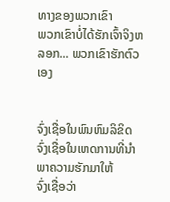ທາງຂອງພວກເຂົາ
ພວກເຂົາບໍ່ໄດ້ຮັກເຈົ້າຈິງຫລອກ... ພວກເຂົາຮັກຕົວເອງ


ຈົ່ງເຊື່ອໃນພົນຫົມລິຂິດ
ຈົ່ງເຊື່ອໃນເຫດການທີ່ນຳພາຄວາມຮັກມາໃຫ້
ຈົ່ງເຊື່ອວ່າ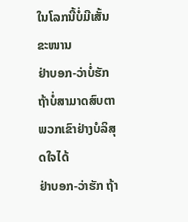ໃນໂລກນີ້ບໍ່ມີເສັ້ນຂະໜານ
ຢ່າບອກ-ວ່າບໍ່ຮັກ ຖ້າບໍ່ສາມາດສົບຕາພວກເຂົາຢ່າງບໍລິສຸດໃຈໄດ້
ຢ່າບອກ-ວ່າຮັກ ຖ້າ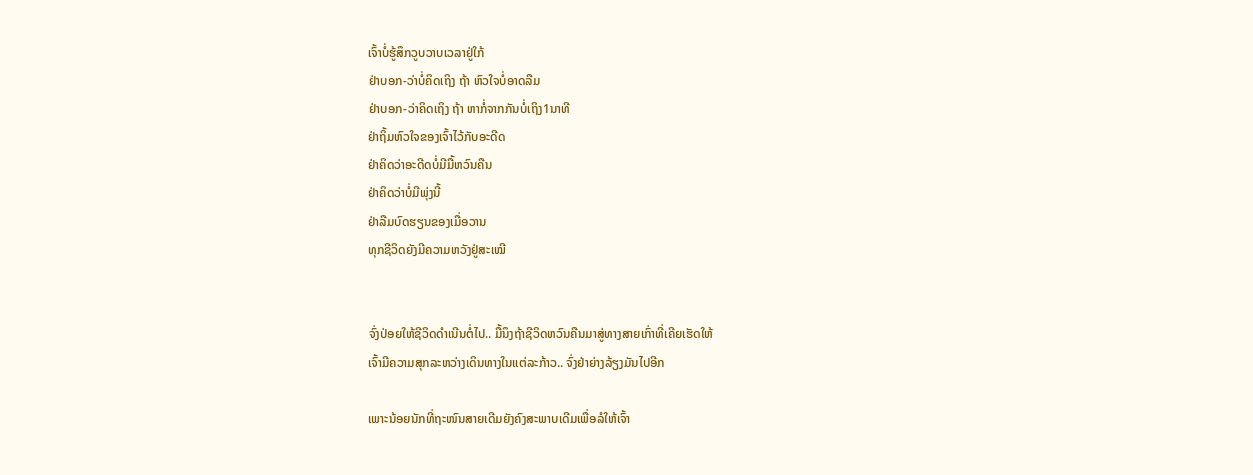ເຈົ້າບໍ່ຮູ້ສຶກວູບວາບເວລາຢູ່ໃກ້
ຢ່າບອກ-ວ່າບໍ່ຄິດເຖິງ ຖ້າ ຫົວໃຈບໍ່ອາດລືມ
ຢ່າບອກ-ວ່າຄິດເຖິງ ຖ້າ ຫາກໍ່ຈາກກັນບໍ່ເຖິງ1ນາທີ
ຢ່າຖິ້ມຫົວໃຈຂອງເຈົ້າໄວ້ກັບອະດີດ
ຢ່າຄິດວ່າອະດີດບໍ່ມີມື້ຫວົນຄືນ
ຢ່າຄິດວ່າບໍ່ມີພຸ່ງນີ້
ຢ່າລືມບົດຮຽນຂອງເມື່ອວານ
ທຸກຊີວິດຍັງມີຄວາມຫວັງຢູ່ສະເໝີ


ຈົ່ງປ່ອຍໃຫ້ຊີວິດດຳເນີນຕໍ່ໄປ.. ມື້ນຶງຖ້າຊີວິດຫວົນຄືນມາສູ່ທາງສາຍເກົ່າທີ່ເຄີຍເຮັດໃຫ້
ເຈົ້າມີຄວາມສຸກລະຫວ່າງເດິນທາງໃນແຕ່ລະກ້າວ.. ຈົ່ງຢ່າຍ່າງລ້ຽງມັນໄປອີກ

ເພາະນ້ອຍນັກທີ່ຖະໜົນສາຍເດີມຍັງຄົງສະພາບເດີມເພື່ອລໍໃຫ້ເຈົ້າ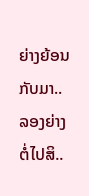ຍ່າງຍ້ອນກັບມາ..
ລອງຍ່າງຕໍ່ໄປສິ..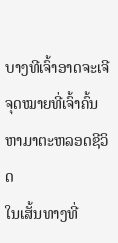ບາງທີເຈົ້າອາດຈະເຈີຈຸດໝາຍທີ່ເຈົ້າຄົ້ນຫາມາຕະຫລອດຊີວິດ
ໃນເສັ້ນທາງທີ່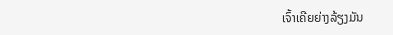ເຈົ້າເຄີຍຍ່າງລ້ຽງມັນ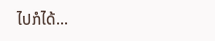ໄປກໍໄດ້...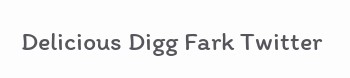Delicious Digg Fark Twitter